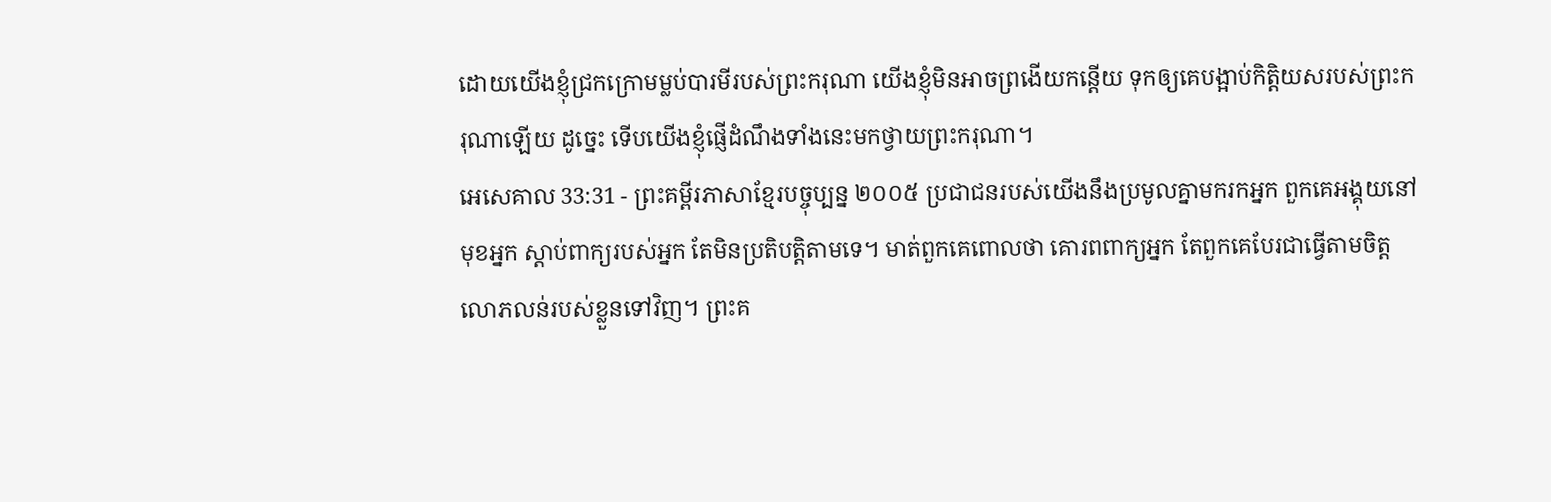ដោយយើងខ្ញុំជ្រកក្រោមម្លប់បារមីរបស់ព្រះករុណា យើងខ្ញុំមិនអាចព្រងើយកន្តើយ ទុកឲ្យគេបង្អាប់កិត្តិយសរបស់ព្រះករុណាឡើយ ដូច្នេះ ទើបយើងខ្ញុំផ្ញើដំណឹងទាំងនេះមកថ្វាយព្រះករុណា។
អេសេគាល 33:31 - ព្រះគម្ពីរភាសាខ្មែរបច្ចុប្បន្ន ២០០៥ ប្រជាជនរបស់យើងនឹងប្រមូលគ្នាមករកអ្នក ពួកគេអង្គុយនៅមុខអ្នក ស្ដាប់ពាក្យរបស់អ្នក តែមិនប្រតិបត្តិតាមទេ។ មាត់ពួកគេពោលថា គោរពពាក្យអ្នក តែពួកគេបែរជាធ្វើតាមចិត្តលោភលន់របស់ខ្លួនទៅវិញ។ ព្រះគ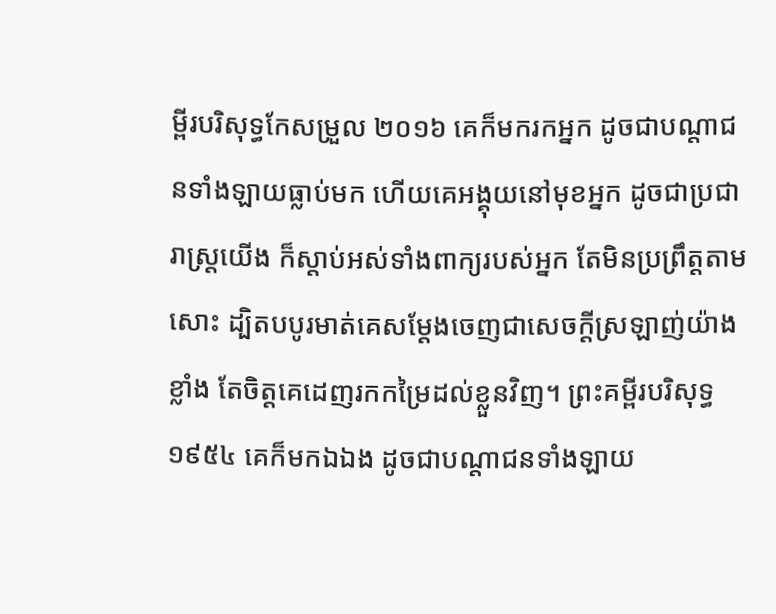ម្ពីរបរិសុទ្ធកែសម្រួល ២០១៦ គេក៏មករកអ្នក ដូចជាបណ្ដាជនទាំងឡាយធ្លាប់មក ហើយគេអង្គុយនៅមុខអ្នក ដូចជាប្រជារាស្ត្រយើង ក៏ស្តាប់អស់ទាំងពាក្យរបស់អ្នក តែមិនប្រព្រឹត្តតាមសោះ ដ្បិតបបូរមាត់គេសម្ដែងចេញជាសេចក្ដីស្រឡាញ់យ៉ាងខ្លាំង តែចិត្តគេដេញរកកម្រៃដល់ខ្លួនវិញ។ ព្រះគម្ពីរបរិសុទ្ធ ១៩៥៤ គេក៏មកឯឯង ដូចជាបណ្តាជនទាំងឡាយ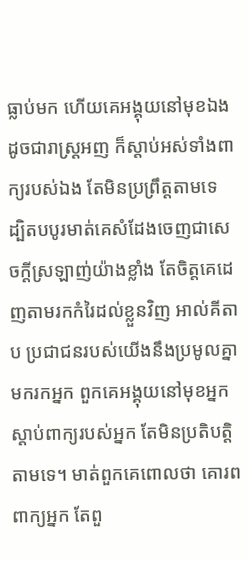ធ្លាប់មក ហើយគេអង្គុយនៅមុខឯង ដូចជារាស្ត្រអញ ក៏ស្តាប់អស់ទាំងពាក្យរបស់ឯង តែមិនប្រព្រឹត្តតាមទេ ដ្បិតបបូរមាត់គេសំដែងចេញជាសេចក្ដីស្រឡាញ់យ៉ាងខ្លាំង តែចិត្តគេដេញតាមរកកំរៃដល់ខ្លួនវិញ អាល់គីតាប ប្រជាជនរបស់យើងនឹងប្រមូលគ្នាមករកអ្នក ពួកគេអង្គុយនៅមុខអ្នក ស្ដាប់ពាក្យរបស់អ្នក តែមិនប្រតិបត្តិតាមទេ។ មាត់ពួកគេពោលថា គោរពពាក្យអ្នក តែពួ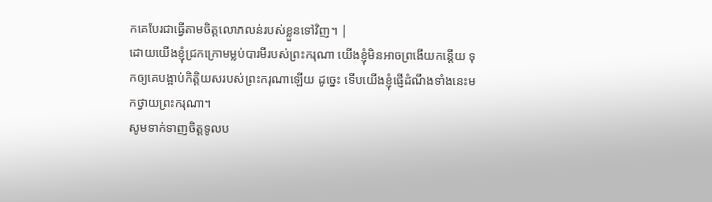កគេបែរជាធ្វើតាមចិត្តលោភលន់របស់ខ្លួនទៅវិញ។ |
ដោយយើងខ្ញុំជ្រកក្រោមម្លប់បារមីរបស់ព្រះករុណា យើងខ្ញុំមិនអាចព្រងើយកន្តើយ ទុកឲ្យគេបង្អាប់កិត្តិយសរបស់ព្រះករុណាឡើយ ដូច្នេះ ទើបយើងខ្ញុំផ្ញើដំណឹងទាំងនេះមកថ្វាយព្រះករុណា។
សូមទាក់ទាញចិត្តទូលប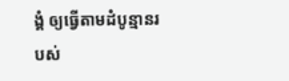ង្គំ ឲ្យធ្វើតាមដំបូន្មានរបស់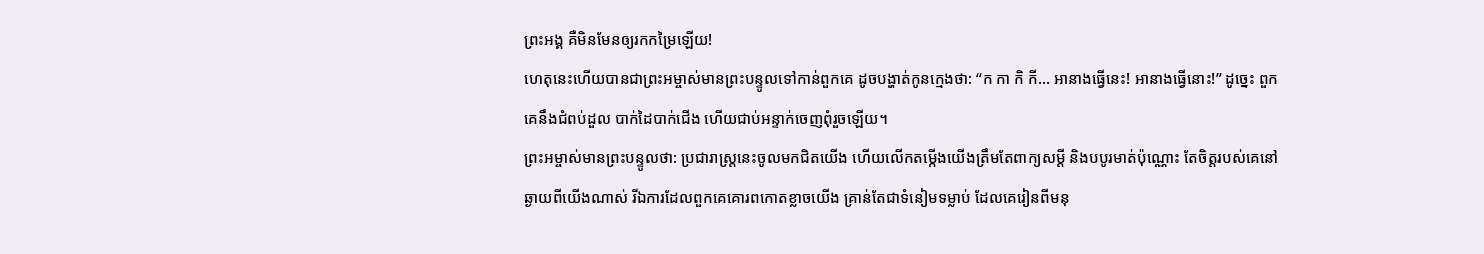ព្រះអង្គ គឺមិនមែនឲ្យរកកម្រៃឡើយ!
ហេតុនេះហើយបានជាព្រះអម្ចាស់មានព្រះបន្ទូលទៅកាន់ពួកគេ ដូចបង្ហាត់កូនក្មេងថា: “ក កា កិ កី… អានាងធ្វើនេះ! អានាងធ្វើនោះ!” ដូច្នេះ ពួកគេនឹងជំពប់ដួល បាក់ដៃបាក់ជើង ហើយជាប់អន្ទាក់ចេញពុំរួចឡើយ។
ព្រះអម្ចាស់មានព្រះបន្ទូលថា: ប្រជារាស្ត្រនេះចូលមកជិតយើង ហើយលើកតម្កើងយើងត្រឹមតែពាក្យសម្ដី និងបបូរមាត់ប៉ុណ្ណោះ តែចិត្តរបស់គេនៅឆ្ងាយពីយើងណាស់ រីឯការដែលពួកគេគោរពកោតខ្លាចយើង គ្រាន់តែជាទំនៀមទម្លាប់ ដែលគេរៀនពីមនុ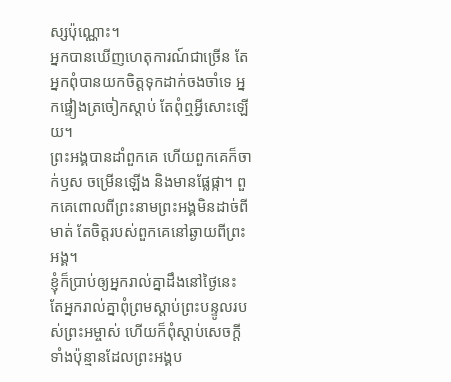ស្សប៉ុណ្ណោះ។
អ្នកបានឃើញហេតុការណ៍ជាច្រើន តែអ្នកពុំបានយកចិត្តទុកដាក់ចងចាំទេ អ្នកផ្ទៀងត្រចៀកស្ដាប់ តែពុំឮអ្វីសោះឡើយ។
ព្រះអង្គបានដាំពួកគេ ហើយពួកគេក៏ចាក់ឫស ចម្រើនឡើង និងមានផ្លែផ្កា។ ពួកគេពោលពីព្រះនាមព្រះអង្គមិនដាច់ពីមាត់ តែចិត្តរបស់ពួកគេនៅឆ្ងាយពីព្រះអង្គ។
ខ្ញុំក៏ប្រាប់ឲ្យអ្នករាល់គ្នាដឹងនៅថ្ងៃនេះ តែអ្នករាល់គ្នាពុំព្រមស្ដាប់ព្រះបន្ទូលរបស់ព្រះអម្ចាស់ ហើយក៏ពុំស្ដាប់សេចក្ដីទាំងប៉ុន្មានដែលព្រះអង្គប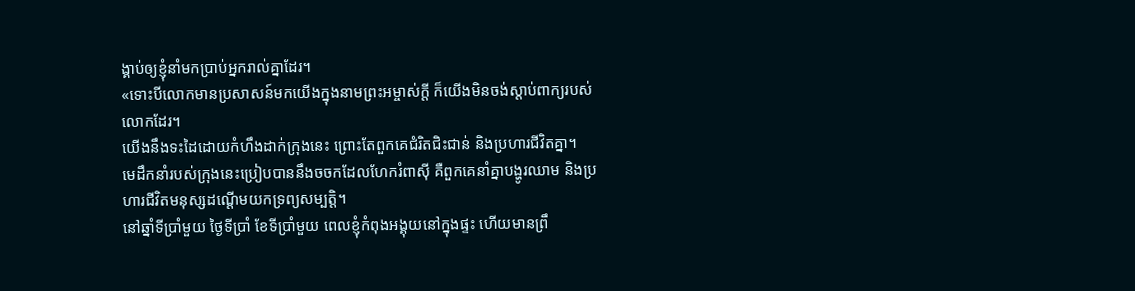ង្គាប់ឲ្យខ្ញុំនាំមកប្រាប់អ្នករាល់គ្នាដែរ។
«ទោះបីលោកមានប្រសាសន៍មកយើងក្នុងនាមព្រះអម្ចាស់ក្ដី ក៏យើងមិនចង់ស្ដាប់ពាក្យរបស់លោកដែរ។
យើងនឹងទះដៃដោយកំហឹងដាក់ក្រុងនេះ ព្រោះតែពួកគេជំរិតជិះជាន់ និងប្រហារជីវិតគ្នា។
មេដឹកនាំរបស់ក្រុងនេះប្រៀបបាននឹងចចកដែលហែករំពាស៊ី គឺពួកគេនាំគ្នាបង្ហូរឈាម និងប្រហារជីវិតមនុស្សដណ្ដើមយកទ្រព្យសម្បត្តិ។
នៅឆ្នាំទីប្រាំមួយ ថ្ងៃទីប្រាំ ខែទីប្រាំមួយ ពេលខ្ញុំកំពុងអង្គុយនៅក្នុងផ្ទះ ហើយមានព្រឹ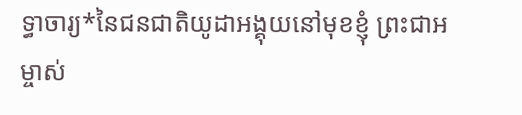ទ្ធាចារ្យ*នៃជនជាតិយូដាអង្គុយនៅមុខខ្ញុំ ព្រះជាអម្ចាស់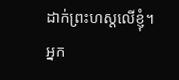ដាក់ព្រះហស្ដលើខ្ញុំ។
អ្នក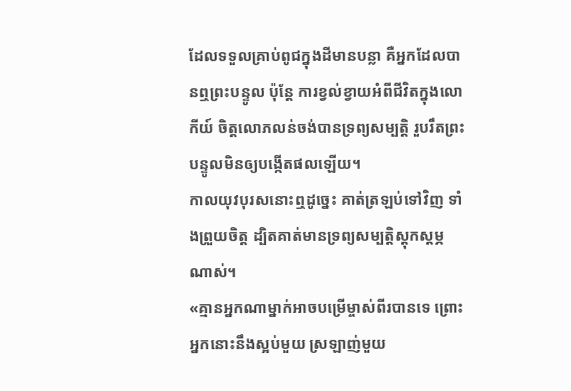ដែលទទួលគ្រាប់ពូជក្នុងដីមានបន្លា គឺអ្នកដែលបានឮព្រះបន្ទូល ប៉ុន្តែ ការខ្វល់ខ្វាយអំពីជីវិតក្នុងលោកីយ៍ ចិត្តលោភលន់ចង់បានទ្រព្យសម្បត្តិ រួបរឹតព្រះបន្ទូលមិនឲ្យបង្កើតផលឡើយ។
កាលយុវបុរសនោះឮដូច្នេះ គាត់ត្រឡប់ទៅវិញ ទាំងព្រួយចិត្ត ដ្បិតគាត់មានទ្រព្យសម្បត្តិស្ដុកស្ដម្ភណាស់។
«គ្មានអ្នកណាម្នាក់អាចបម្រើម្ចាស់ពីរបានទេ ព្រោះអ្នកនោះនឹងស្អប់មួយ ស្រឡាញ់មួយ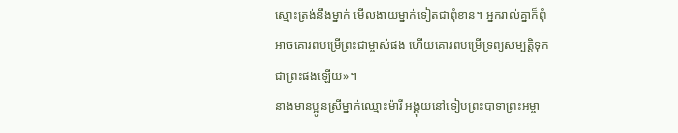ស្មោះត្រង់នឹងម្នាក់ មើលងាយម្នាក់ទៀតជាពុំខាន។ អ្នករាល់គ្នាក៏ពុំអាចគោរពបម្រើព្រះជាម្ចាស់ផង ហើយគោរពបម្រើទ្រព្យសម្បត្តិទុកជាព្រះផងឡើយ»។
នាងមានប្អូនស្រីម្នាក់ឈ្មោះម៉ារី អង្គុយនៅទៀបព្រះបាទាព្រះអម្ចា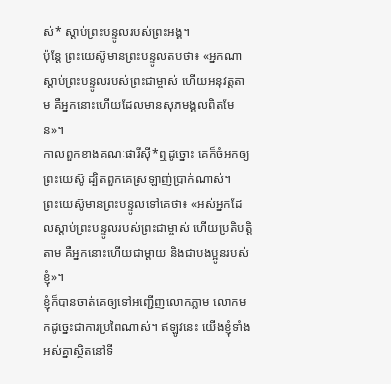ស់* ស្ដាប់ព្រះបន្ទូលរបស់ព្រះអង្គ។
ប៉ុន្តែ ព្រះយេស៊ូមានព្រះបន្ទូលតបថា៖ «អ្នកណាស្ដាប់ព្រះបន្ទូលរបស់ព្រះជាម្ចាស់ ហើយអនុវត្តតាម គឺអ្នកនោះហើយដែលមានសុភមង្គលពិតមែន»។
កាលពួកខាងគណៈផារីស៊ី*ឮដូច្នោះ គេក៏ចំអកឲ្យព្រះយេស៊ូ ដ្បិតពួកគេស្រឡាញ់ប្រាក់ណាស់។
ព្រះយេស៊ូមានព្រះបន្ទូលទៅគេថា៖ «អស់អ្នកដែលស្ដាប់ព្រះបន្ទូលរបស់ព្រះជាម្ចាស់ ហើយប្រតិបត្តិតាម គឺអ្នកនោះហើយជាម្ដាយ និងជាបងប្អូនរបស់ខ្ញុំ»។
ខ្ញុំក៏បានចាត់គេឲ្យទៅអញ្ជើញលោកភ្លាម លោកមកដូច្នេះជាការប្រពៃណាស់។ ឥឡូវនេះ យើងខ្ញុំទាំងអស់គ្នាស្ថិតនៅទី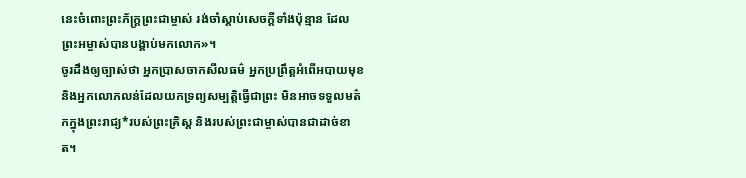នេះចំពោះព្រះភ័ក្ត្រព្រះជាម្ចាស់ រង់ចាំស្ដាប់សេចក្ដីទាំងប៉ុន្មាន ដែលព្រះអម្ចាស់បានបង្គាប់មកលោក»។
ចូរដឹងឲ្យច្បាស់ថា អ្នកប្រាសចាកសីលធម៌ អ្នកប្រព្រឹត្តអំពើអបាយមុខ និងអ្នកលោភលន់ដែលយកទ្រព្យសម្បត្តិធ្វើជាព្រះ មិនអាចទទួលមត៌កក្នុងព្រះរាជ្យ*របស់ព្រះគ្រិស្ត និងរបស់ព្រះជាម្ចាស់បានជាដាច់ខាត។